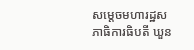សម្ដេចមហារដ្ឋសភាធិការធិបតី ឃួន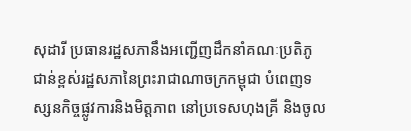សុដារី ប្រធានរដ្ឋសភានឹងអញ្ជើញដឹកនាំគណៈប្រតិភូជាន់ខ្ពស់រដ្ឋសភានៃព្រះរាជាណាចក្រកម្ពុជា បំពេញទស្សនកិច្ចផ្លូវការនិងមិត្តភាព នៅប្រទេសហុងគ្រី និងចូល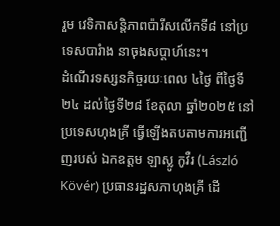រួម វេទិកាសន្តិភាពប៉ារីសលើកទី៨ នៅប្រទេសបារំាង នាចុងសប្តាហ៍នេះ។
ដំណើរទស្សនកិច្ចរយៈពេល ៤ថ្ងៃ ពីថ្ងៃទី២៤ ដល់ថ្ងៃទី២៨ ខែតុលា ឆ្នាំ២០២៥ នៅប្រទេសហុងគ្រី ធ្វើឡើងតបតាមការអញ្ជើញរបស់ ឯកឧត្ដម ឡាស្លូ កូវឺរ (László Kövér) ប្រធានរដ្ឋសភាហុងគ្រី ដើ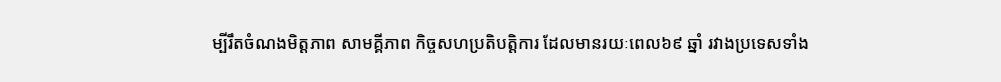ម្បីរឹតចំណងមិត្តភាព សាមគ្គីភាព កិច្ចសហប្រតិបត្តិការ ដែលមានរយៈពេល៦៩ ឆ្នាំ រវាងប្រទេសទាំង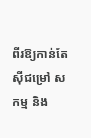ពីរឱ្យកាន់តែស៊ីជម្រៅ សកម្ម និង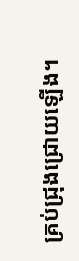គ្រប់ជ្រុងជ្រោយឡើង។